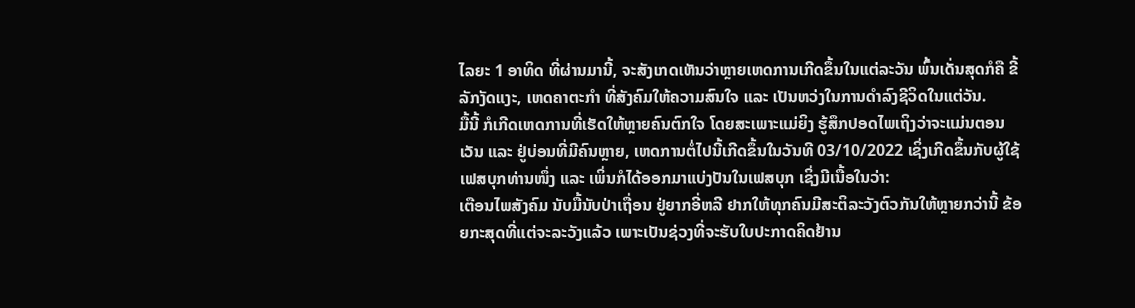ໄລຍະ 1 ອາທິດ ທີ່ຜ່ານມານີ້, ຈະສັງເກດເຫັນວ່າຫຼາຍເຫດການເກີດຂຶ້ນໃນແຕ່ລະວັນ ພົ້ນເດັ່ນສຸດກໍຄື ຂີ້ລັກງັດແງະ, ເຫດຄາຕະກຳ ທີ່ສັງຄົມໃຫ້ຄວາມສົນໃຈ ແລະ ເປັນຫວ່ງໃນການດຳລົງຊີວິດໃນແຕ່ວັນ.
ມື້ນີ້ ກໍເກີດເຫດການທີ່ເຮັດໃຫ້ຫຼາຍຄົນຕົກໃຈ ໂດຍສະເພາະແມ່ຍິງ ຮູ້ສຶກປອດໄພເຖິງວ່າຈະແມ່ນຕອນເວັນ ແລະ ຢູ່ບ່ອນທີ່ມີຄົນຫຼາຍ, ເຫດການຕໍ່ໄປນີ້ເກີດຂຶ້ນໃນວັນທີ 03/10/2022 ເຊິ່ງເກີດຂຶ້ນກັບຜູ້ໃຊ້ເຟສບຸກທ່ານໜຶ່ງ ແລະ ເພິ່ນກໍໄດ້ອອກມາແບ່ງປັນໃນເຟສບຸກ ເຊິ່ງມີເນື້ອໃນວ່າ:
ເຕືອນໄພສັງຄົມ ນັບມື້ນັບປ່າເຖື່ອນ ຢູ່ຍາກອີ່ຫລີ ຢາກໃຫ້ທຸກຄົນມີສະຕິລະວັງຕົວກັນໃຫ້ຫຼາຍກວ່ານີ້ ຂ້ອຍກະສຸດທີ່ແຕ່ຈະລະວັງແລ້ວ ເພາະເປັນຊ່ວງທີ່ຈະຮັບໃບປະກາດຄິດຢ້ານ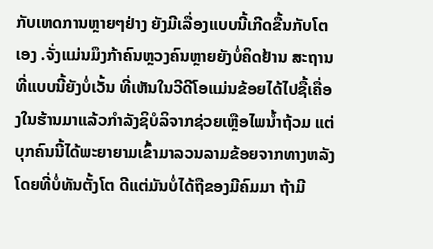ກັບເຫດການຫຼາຍໆຢ່າງ ຍັງມີເລື່ອງແບບນີ້ເກີດຂື້ນກັບໂຕເອງ .ຈັ່ງແມ່ນມຶງກ້າຄົນຫຼວງຄົນຫຼາຍຍັງບໍ່ຄິດຢ້ານ ສະຖານທີ່ແບບນີ້ຍັງບໍ່ເວັ້ນ ທີ່ເຫັນໃນວີດີໂອແມ່ນຂ້ອຍໄດ້ໄປຊື້ເຄື່ອງໃນຮ້ານມາແລ້ວກຳລັງຊິບໍລິຈາກຊ່ວຍເຫຼືອໄພນ້ຳຖ້ວມ ແຕ່ບຸກຄົນນີ້ໄດ້ພະຍາຍາມເຂົ້າມາລວນລາມຂ້ອຍຈາກທາງຫລັງໂດຍທີ່ບໍ່ທັນຕັ້ງໂຕ ດີແຕ່ມັນບໍ່ໄດ້ຖືຂອງມີຄົມມາ ຖ້າມີ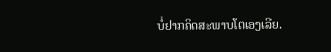ບໍ່ຢາກຄິດສະພາບໂຕເອງເລີຍ.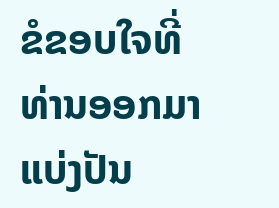ຂໍຂອບໃຈທີ່ທ່ານອອກມາແບ່ງປັນ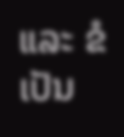ແລະ ຂໍເປັນ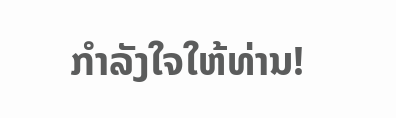ກຳລັງໃຈໃຫ້ທ່ານ!